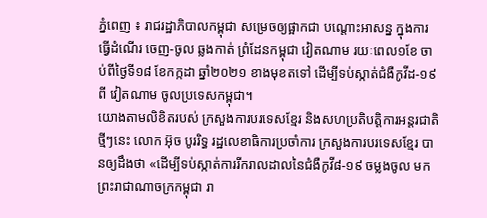ភ្នំពេញ ៖ រាជរដ្ឋាភិបាលកម្ពុជា សម្រេចឲ្យផ្អាកជា បណ្តោះអាសន្ន ក្នុងការធ្វើដំណើរ ចេញ-ចូល ឆ្លងកាត់ ព្រំដែនកម្ពុជា វៀតណាម រយៈពេល១ខែ ចាប់ពីថ្ងៃទី១៨ ខែកក្កដា ឆ្នាំ២០២១ ខាងមុខតទៅ ដើម្បីទប់ស្កាត់ជំងឺកូវីដ-១៩ពី វៀតណាម ចូលប្រទេសកម្ពុជា។
យោងតាមលិខិតរបស់ ក្រសួងការបរទេសខ្មែរ និងសហប្រតិបត្តិការអន្ដរជាតិ ថ្មីៗនេះ លោក អ៊ុច បូររិទ្ធ រដ្ឋលេខាធិការប្រចាំការ ក្រសួងការបរទេសខ្មែរ បានឲ្យដឹងថា «ដើម្បីទប់ស្កាត់ការរីករាលដាលនៃជំងឺកូវី៨-១៩ ចម្លងចូល មកព្រះរាជាណាចក្រកម្ពុជា រា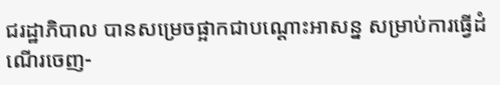ជរដ្ឋាភិបាល បានសម្រេចផ្អាកជាបណ្ដោះអាសន្ន សម្រាប់ការធ្វើដំណើរចេញ-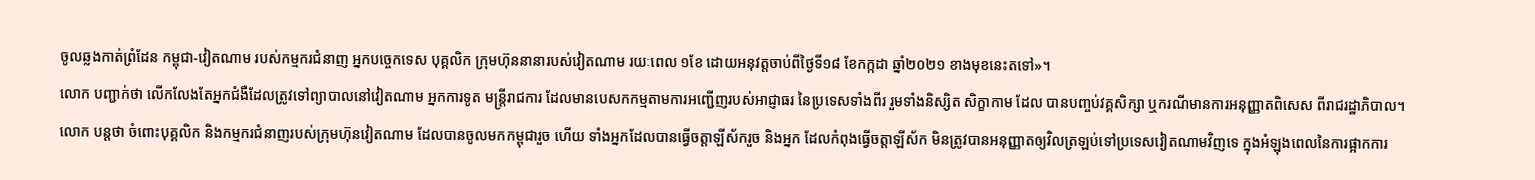ចូលឆ្លងកាត់ព្រំដែន កម្ពុជា-វៀតណាម របស់កម្មករជំនាញ អ្នកបច្ចេកទេស បុគ្គលិក ក្រុមហ៊ុននានារបស់វៀតណាម រយៈពេល ១ខែ ដោយអនុវត្តចាប់ពីថ្ងៃទី១៨ ខែកក្កដា ឆ្នាំ២០២១ ខាងមុខនេះតទៅ»។
លោក បញ្ជាក់ថា លើកលែងតែអ្នកជំងឺដែលត្រូវទៅព្យាបាលនៅវៀតណាម អ្នកការទូត មន្ត្រីរាជការ ដែលមានបេសកកម្មតាមការអញ្ជើញរបស់អាជ្ញាធរ នៃប្រទេសទាំងពីរ រួមទាំងនិស្សិត សិក្ខាកាម ដែល បានបញ្ចប់វគ្គសិក្សា ឬករណីមានការអនុញ្ញាតពិសេស ពីរាជរដ្ឋាភិបាល។
លោក បន្ដថា ចំពោះបុគ្គលិក និងកម្មករជំនាញរបស់ក្រុមហ៊ុនវៀតណាម ដែលបានចូលមកកម្ពុជារួច ហើយ ទាំងអ្នកដែលបានធ្វើចត្តាឡីស័ករួច និងអ្នក ដែលកំពុងធ្វើចត្តាឡីស័ក មិនត្រូវបានអនុញ្ញាតឲ្យវិលត្រឡប់ទៅប្រទេសវៀតណាមវិញទេ ក្នុងអំឡុងពេលនៃការផ្អាកការ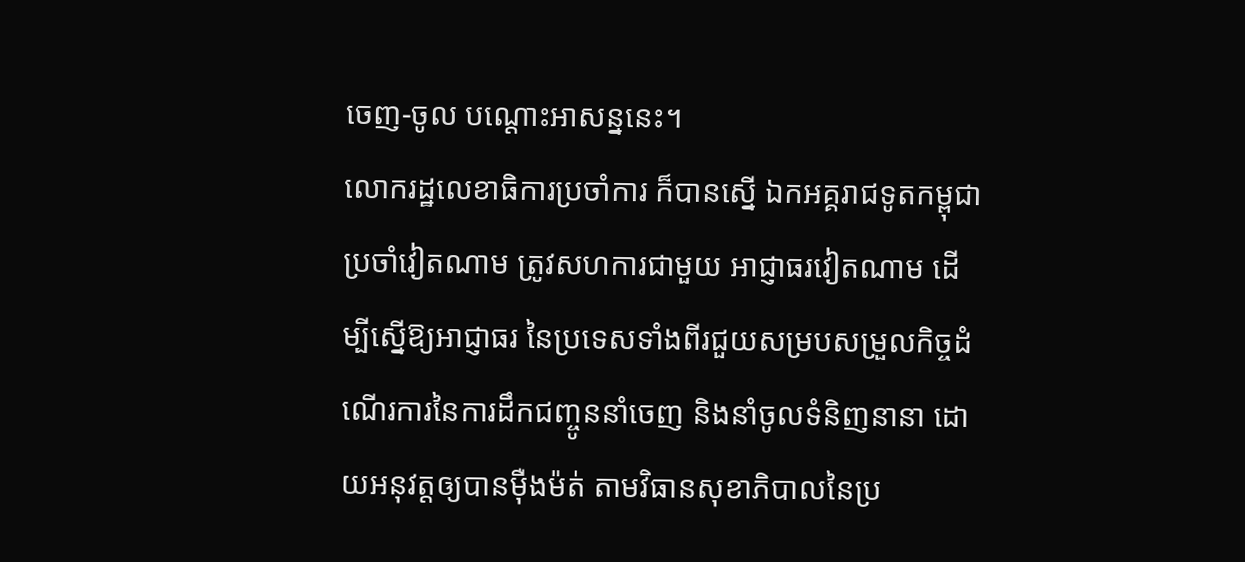ចេញ-ចូល បណ្តោះអាសន្ននេះ។
លោករដ្ឋលេខាធិការប្រចាំការ ក៏បានស្នើ ឯកអគ្គរាជទូតកម្ពុជា ប្រចាំវៀតណាម ត្រូវសហការជាមួយ អាជ្ញាធរវៀតណាម ដើម្បីស្នើឱ្យអាជ្ញាធរ នៃប្រទេសទាំងពីរជួយសម្របសម្រួលកិច្ចដំណើរការនៃការដឹកជញ្ចូននាំចេញ និងនាំចូលទំនិញនានា ដោយអនុវត្តឲ្យបានម៉ឺងម៉ត់ តាមវិធានសុខាភិបាលនៃប្រ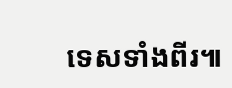ទេសទាំងពីរ៕